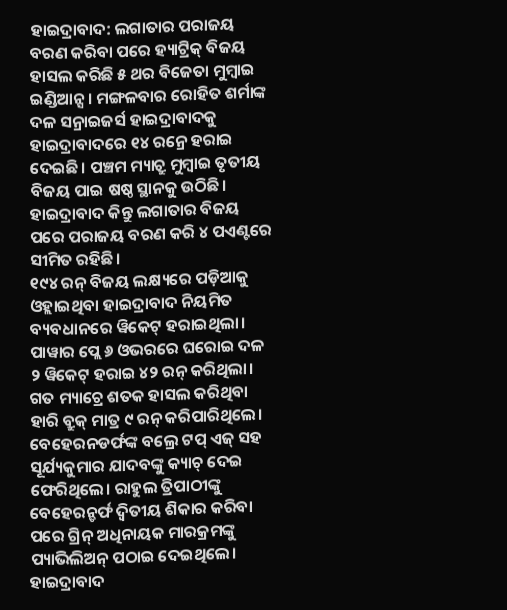ହାଇଦ୍ରାବାଦ: ଲଗାତାର ପରାଜୟ ବରଣ କରିବା ପରେ ହ୍ୟାଟ୍ରିକ୍ ବିଜୟ ହାସଲ କରିଛି ୫ ଥର ବିଜେତା ମୁମ୍ବାଇ ଇଣ୍ଡିଆନ୍ସ। ମଙ୍ଗଳବାର ରୋହିତ ଶର୍ମାଙ୍କ ଦଳ ସନ୍ରାଇଜର୍ସ ହାଇଦ୍ରାବାଦକୁ ହାଇଦ୍ରାବାଦରେ ୧୪ ରନ୍ରେ ହରାଇ ଦେଇଛି। ପଞ୍ଚମ ମ୍ୟାଚ୍ରୁ ମୁମ୍ବାଇ ତୃତୀୟ ବିଜୟ ପାଇ ଷଷ୍ଠ ସ୍ଥାନକୁ ଉଠିଛି। ହାଇଦ୍ରାବାଦ କିନ୍ତୁ ଲଗାତାର ବିଜୟ ପରେ ପରାଜୟ ବରଣ କରି ୪ ପଏଣ୍ଟରେ ସୀମିତ ରହିଛି।
୧୯୪ ରନ୍ ବିଜୟ ଲକ୍ଷ୍ୟରେ ପଡ଼ିଆକୁ ଓହ୍ଲାଇଥିବା ହାଇଦ୍ରାବାଦ ନିୟମିତ ବ୍ୟବଧାନରେ ୱିକେଟ୍ ହରାଇଥିଲା। ପାୱାର ପ୍ଲେ ୬ ଓଭରରେ ଘରୋଇ ଦଳ ୨ ୱିକେଟ୍ ହରାଇ ୪୨ ରନ୍ କରିଥିଲା। ଗତ ମ୍ୟାଚ୍ରେ ଶତକ ହାସଲ କରିଥିବା ହାରି ବ୍ରୁକ୍ ମାତ୍ର ୯ ରନ୍ କରିପାରିଥିଲେ। ବେହେରନଡର୍ଫଙ୍କ ବଲ୍ରେ ଟପ୍ ଏଜ୍ ସହ ସୂର୍ଯ୍ୟକୁମାର ଯାଦବଙ୍କୁ କ୍ୟାଚ୍ ଦେଇ ଫେରିଥିଲେ। ରାହୁଲ ତ୍ରିପାଠୀଙ୍କୁ ବେହେରନ୍ଡର୍ଫ ଦ୍ବିତୀୟ ଶିକାର କରିବା ପରେ ଗ୍ରିନ୍ ଅଧିନାୟକ ମାରକ୍ରମଙ୍କୁ ପ୍ୟାଭିଲିଅନ୍ ପଠାଇ ଦେଇଥିଲେ। ହାଇଦ୍ରାବାଦ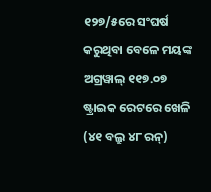୧୨୭/୫ରେ ସଂଘର୍ଷ କରୁଥିବା ବେଳେ ମୟଙ୍କ ଅଗ୍ରୱାଲ୍ ୧୧୭.୦୭ ଷ୍ଟ୍ରାଇକ ରେଟରେ ଖେଳି (୪୧ ବଲ୍ରୁ ୪୮ ରନ୍)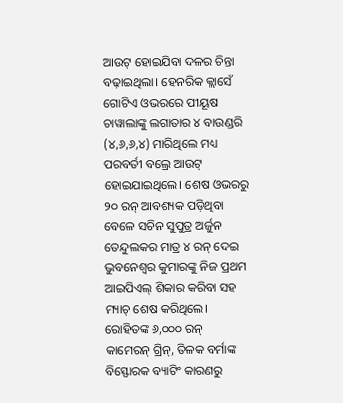ଆଉଟ୍ ହୋଇଯିବା ଦଳର ଚିନ୍ତା ବଢ଼ାଇଥିଲା। ହେନରିକ କ୍ଲାସେଁ ଗୋଟିଏ ଓଭରରେ ପୀୟୂଷ ଚାୱାଲାଙ୍କୁ ଲଗାତାର ୪ ବାଉଣ୍ଡରି (୪,୬,୬,୪) ମାରିଥିଲେ ମଧ୍ୟ ପରବର୍ତୀ ବଲ୍ରେ ଆଉଟ୍ ହୋଇଯାଇଥିଲେ। ଶେଷ ଓଭରରୁ ୨୦ ରନ୍ ଆବଶ୍ୟକ ପଡ଼ିଥିବା ବେଳେ ସଚିନ ସୁପୁତ୍ର ଅର୍ଜୁନ ତେନ୍ଦୁଲକର ମାତ୍ର ୪ ରନ୍ ଦେଇ ଭୁବନେଶ୍ବର କୁମାରଙ୍କୁ ନିଜ ପ୍ରଥମ ଆଇପିଏଲ୍ ଶିକାର କରିବା ସହ ମ୍ୟାଚ୍ ଶେଷ କରିଥିଲେ।
ରୋହିତଙ୍କ ୬,୦୦୦ ରନ୍
କାମେରନ୍ ଗ୍ରିନ୍, ତିଳକ ବର୍ମାଙ୍କ ବିସ୍ଫୋରକ ବ୍ୟାଟିଂ କାରଣରୁ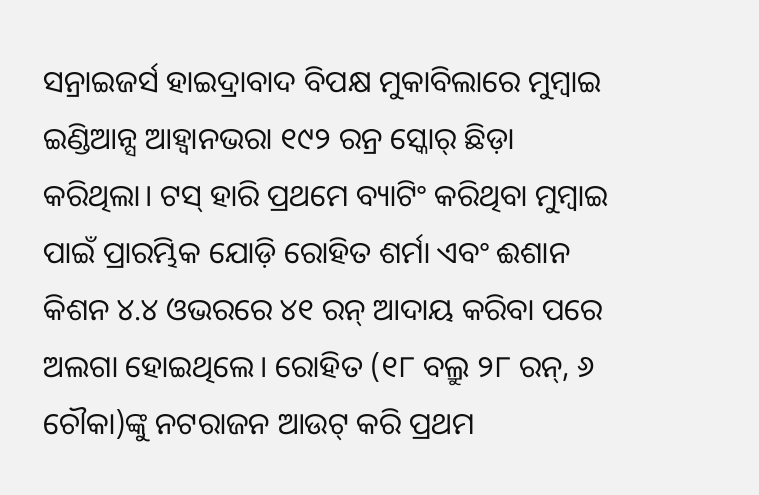ସନ୍ରାଇଜର୍ସ ହାଇଦ୍ରାବାଦ ବିପକ୍ଷ ମୁକାବିଲାରେ ମୁମ୍ବାଇ ଇଣ୍ଡିଆନ୍ସ ଆହ୍ବାନଭରା ୧୯୨ ରନ୍ର ସ୍କୋର୍ ଛିଡ଼ା କରିଥିଲା। ଟସ୍ ହାରି ପ୍ରଥମେ ବ୍ୟାଟିଂ କରିଥିବା ମୁମ୍ବାଇ ପାଇଁ ପ୍ରାରମ୍ଭିକ ଯୋଡ଼ି ରୋହିତ ଶର୍ମା ଏବଂ ଈଶାନ କିଶନ ୪.୪ ଓଭରରେ ୪୧ ରନ୍ ଆଦାୟ କରିବା ପରେ ଅଲଗା ହୋଇଥିଲେ। ରୋହିତ (୧୮ ବଲ୍ରୁ ୨୮ ରନ୍, ୬ ଚୌକା)ଙ୍କୁ ନଟରାଜନ ଆଉଟ୍ କରି ପ୍ରଥମ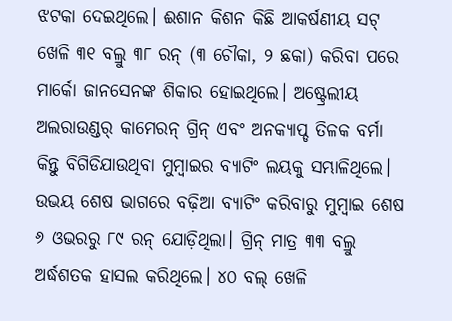ଝଟକା ଦେଇଥିଲେ। ଈଶାନ କିଶନ କିଛି ଆକର୍ଷଣୀୟ ସଟ୍ ଖେଳି ୩୧ ବଲ୍ରୁ ୩୮ ରନ୍ (୩ ଚୌକା, ୨ ଛକା) କରିବା ପରେ ମାର୍କୋ ଜାନସେନଙ୍କ ଶିକାର ହୋଇଥିଲେ। ଅଷ୍ଟ୍ରେଲୀୟ ଅଲରାଉଣ୍ଡର୍ କାମେରନ୍ ଗ୍ରିନ୍ ଏବଂ ଅନକ୍ୟାପ୍ଡ ତିଳକ ବର୍ମା କିନ୍ତୁ ବିଗିଡିଯାଉଥିବା ମୁମ୍ବାଇର ବ୍ୟାଟିଂ ଲୟକୁ ସମ୍ଭାଳିଥିଲେ। ଉଭୟ ଶେଷ ଭାଗରେ ବଢ଼ିଆ ବ୍ୟାଟିଂ କରିବାରୁ ମୁମ୍ବାଇ ଶେଷ ୬ ଓଭରରୁ ୮୯ ରନ୍ ଯୋଡ଼ିଥିଲା। ଗ୍ରିନ୍ ମାତ୍ର ୩୩ ବଲ୍ରୁ ଅର୍ଦ୍ଧଶତକ ହାସଲ କରିଥିଲେ। ୪୦ ବଲ୍ ଖେଳି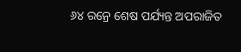୬୪ ରନ୍ରେ ଶେଷ ପର୍ଯ୍ୟନ୍ତ ଅପରାଜିତ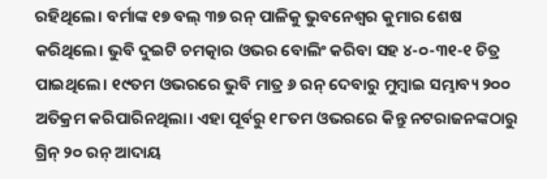ରହିଥିଲେ। ବର୍ମାଙ୍କ ୧୭ ବଲ୍ ୩୭ ରନ୍ ପାଳିକୁ ଭୁବନେଶ୍ବର କୁମାର ଶେଷ କରିଥିଲେ। ଭୁବି ଦୁଇଟି ଚମତ୍କାର ଓଭର ବୋଲିଂ କରିବା ସହ ୪-୦-୩୧-୧ ଚିତ୍ର ପାଇଥିଲେ। ୧୯ତମ ଓଭରରେ ଭୁବି ମାତ୍ର ୬ ରନ୍ ଦେବାରୁ ମୁମ୍ବାଇ ସମ୍ଭାବ୍ୟ ୨୦୦ ଅତିକ୍ରମ କରିପାରିନଥିଲା। ଏହା ପୂର୍ବରୁ ୧୮ତମ ଓଭରରେ କିନ୍ତୁ ନଟରାଜନଙ୍କଠାରୁ ଗ୍ରିନ୍ ୨୦ ରନ୍ ଆଦାୟ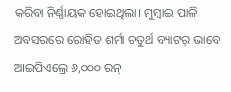କରିବା ନିର୍ଣ୍ଣାୟକ ହୋଇଥିଲା। ମୁମ୍ବାଇ ପାଳି ଅବସରରେ ରୋହିତ ଶର୍ମା ଚତୁର୍ଥ ବ୍ୟାଟର୍ ଭାବେ ଆଇପିଏଲ୍ରେ ୬,୦୦୦ ରନ୍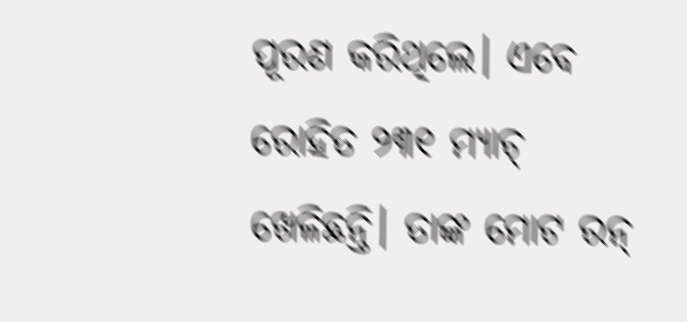ପୂରଣ କରିଥିଲେ। ଏବେ ରୋହିତ ୨୩୧ ମ୍ୟାଚ୍ ଖେଳିଛନ୍ତି। ତାଙ୍କ ମୋଟ ରନ୍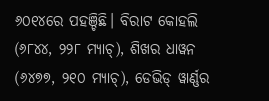୬୦୧୪ରେ ପହଞ୍ଚିଛି। ବିରାଟ କୋହଲି (୬୮୪୪, ୨୨୮ ମ୍ୟାଚ୍), ଶିଖର ଧାୱନ (୬୪୭୭, ୨୧୦ ମ୍ୟାଚ୍), ଡେଭିଡ୍ ୱାର୍ଣ୍ଣର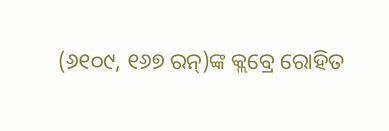(୬୧୦୯, ୧୬୭ ରନ୍)ଙ୍କ କ୍ଲବ୍ରେ ରୋହିତ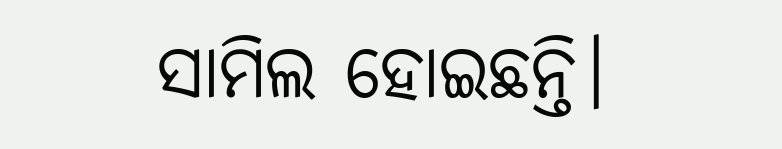ସାମିଲ ହୋଇଛନ୍ତି।